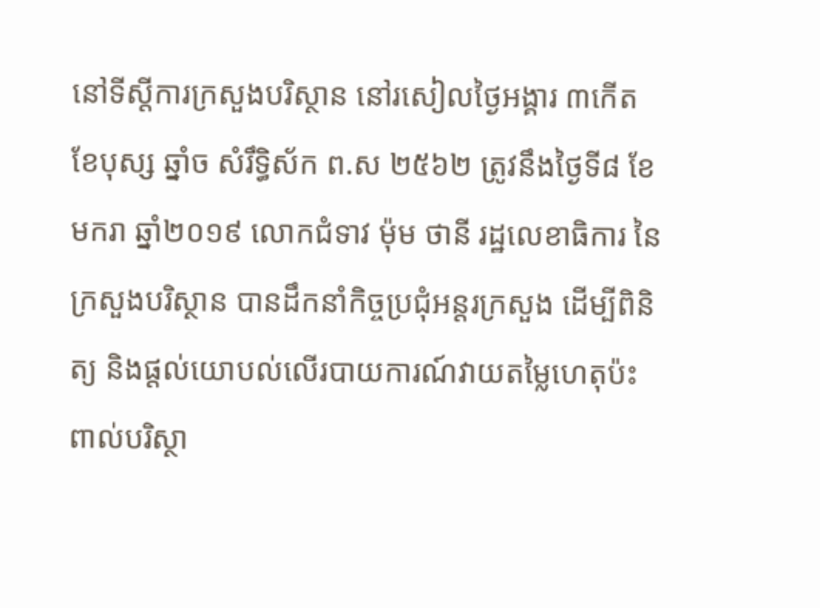នៅទីស្តីការក្រសួងបរិស្ថាន នៅរសៀលថ្ងៃអង្គារ ៣កើត ខែបុស្ស ឆ្នាំច សំរឹទ្ធិស័ក ព.ស ២៥៦២ ត្រូវនឹងថ្ងៃទី៨ ខែមករា ឆ្នាំ២០១៩ លោកជំទាវ ម៉ុម ថានី រដ្ឋលេខាធិការ នៃក្រសួងបរិស្ថាន បានដឹកនាំកិច្ចប្រជុំអន្តរក្រសួង ដើម្បីពិនិត្យ និងផ្តល់យោបល់លើរបាយការណ៍វាយតម្លៃហេតុប៉ះពាល់បរិស្ថា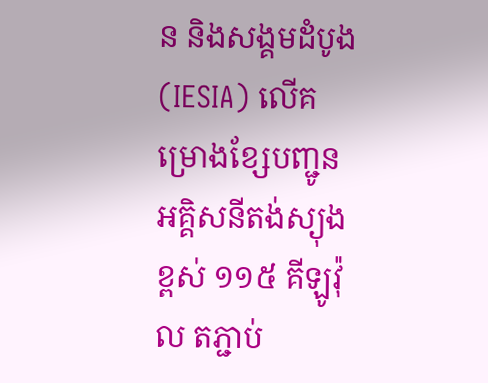ន និងសង្គមដំបូង (IESIA) លើគម្រោងខ្សែបញ្ជូនអគ្គិសនីតង់ស្យុងខ្ពស់ ១១៥ គីឡូវ៉ុល តភ្ជាប់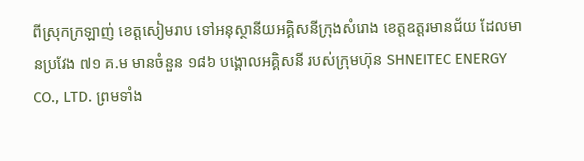ពីស្រុកក្រឡាញ់ ខេត្តសៀមរាប ទៅអនុស្ថានីយអគ្គិសនីក្រុងសំរោង ខេត្តឧត្តរមានជ័យ ដែលមានប្រវែង ៧១ គ.ម មានចំនួន ១៨៦ បង្គោលអគ្គិសនី របស់ក្រុមហ៊ុន SHNEITEC ENERGY CO., LTD. ព្រមទាំង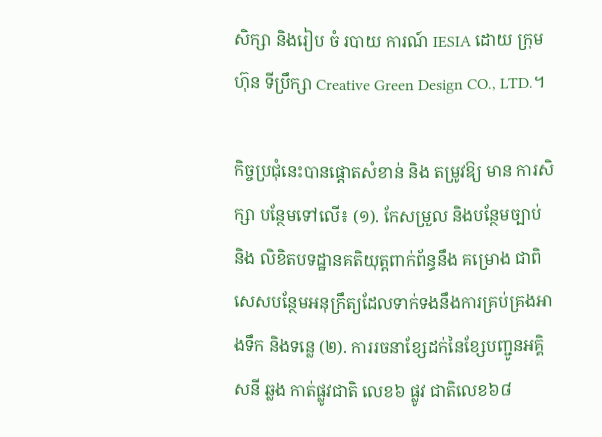សិក្សា និងរៀប ចំ របាយ ការណ៍ IESIA ដោយ ក្រុមហ៊ុន ទីប្រឹក្សា Creative Green Design CO., LTD.។

កិច្ចប្រជុំនេះបានផ្តោតសំខាន់ និង តម្រូវឱ្យ មាន ការសិក្សា បន្ថែមទៅលើ៖ (១). កែសម្រួល និងបន្ថែមច្បាប់ និង លិខិតបទដ្ឋានគតិយុត្តពាក់ព័ន្ធនឹង គម្រោង ជាពិសេសបន្ថែមអនុក្រឹត្យដែលទាក់ទងនឹងការគ្រប់គ្រងអាងទឹក និងទន្លេ (២). ការរចនាខ្សែដក់នៃខ្សែបញ្ជូនអគ្គិសនី ឆ្លង កាត់ផ្លូវជាតិ លេខ៦ ផ្លូវ ជាតិលេខ៦៨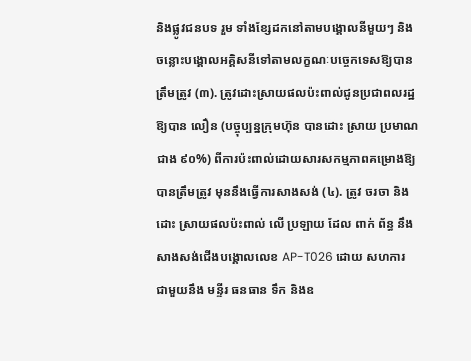និងផ្លូវជនបទ រួម ទាំងខ្សែដកនៅតាមបង្គោលនីមួយៗ និងចន្លោះបង្គោលអគ្គិសនីទៅតាមលក្ខណៈបច្ចេកទេសឱ្យបានត្រឹមត្រូវ (៣). ត្រូវដោះស្រាយផលប៉ះពាល់ជូនប្រជាពលរដ្ឋឱ្យបាន លឿន (បច្ចុប្បន្នក្រុមហ៊ុន បានដោះ ស្រាយ ប្រមាណ ជាង ៩០%) ពីការប៉ះពាល់ដោយសារសកម្មភាពគម្រោងឱ្យបានត្រឹមត្រូវ មុននឹងធ្វើការសាងសង់ (៤). ត្រូវ ចរចា និង ដោះ ស្រាយផលប៉ះពាល់ លើ ប្រឡាយ ដែល ពាក់ ព័ន្ធ នឹង សាងសង់ជើងបង្គោលលេខ AP-T026 ដោយ សហការ ជាមួយនឹង មន្ទីរ ធនធាន ទឹក និងឧ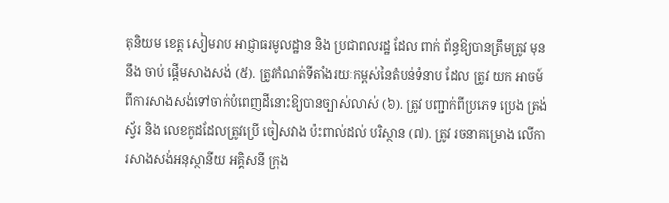តុនិយម ខេត្ត សៀមរាប អាជ្ញាធរមូលដ្ឋាន និង ប្រជាពលរដ្ឋ ដែល ពាក់ ព័ន្ធឱ្យបានត្រឹមត្រូវ មុន នឹង ចាប់ ផ្តើមសាងសង់ (៥). ត្រូវកំណត់ទីតាំងរយៈកម្ពស់នៃតំបន់ទំនាប ដែល ត្រូវ យក អាចម៍ ពីការសាងសង់ទៅចាក់បំពេញដីនោះឱ្យបានច្បាស់លាស់ (៦). ត្រូវ បញ្ជាក់ពីប្រភេទ ប្រេង ត្រង់ស្វ័រ និង លេខកូដដែលត្រូវប្រើ ចៀសវាង ប៉ះពាល់ដល់ បរិស្ថាន (៧). ត្រូវ រចនាគម្រោង លើការសាងសង់អនុស្ថានីយ អគ្គិសនី ក្រុង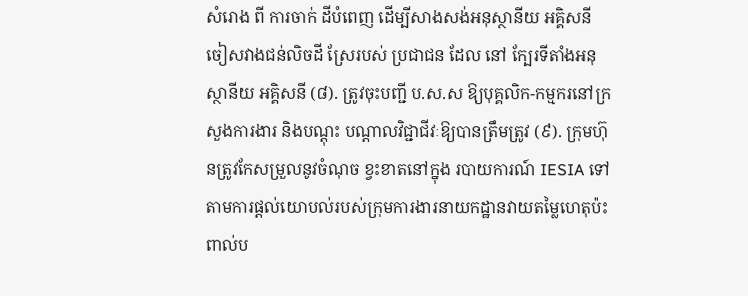សំរោង ពី ការចាក់ ដីបំពេញ ដើម្បីសាងសង់អនុស្ថានីយ អគ្គិសនី ចៀសវាងជន់លិចដី ស្រែរបស់ ប្រជាជន ដែល នៅ ក្បែរទីតាំងអនុស្ថានីយ អគ្គិសនី (៨). ត្រូវចុះបញ្ជី ប.ស.ស ឱ្យបុគ្គលិក-កម្មករនៅក្រសួងការងារ និងបណ្តុះ បណ្តាលវិជ្ជាជីវៈឱ្យបានត្រឹមត្រូវ (៩). ក្រុមហ៊ុនត្រូវកែសម្រួលនូវចំណុច ខ្វះខាតនៅក្នុង របាយការណ៍ IESIA ទៅតាមការផ្តល់យោបល់របស់ក្រុមការងារនាយកដ្ឋានវាយតម្លៃហេតុប៉ះពាល់ប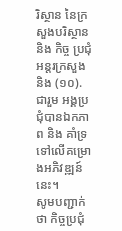រិស្ថាន នៃក្រសួងបរិស្ថាន និង កិច្ច ប្រជុំ អន្តរក្រសួង និង (១០). ជារួម អង្គប្រជុំបានឯកភាព និង គាំទ្រទៅលើគម្រោងអភិវឌ្ឍន៍នេះ។
សូមបញ្ជាក់ថា កិច្ចប្រជុំ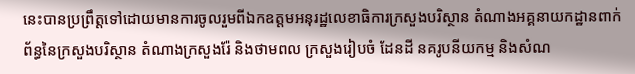នេះបានប្រព្រឹត្តទៅដោយមានការចូលរួមពីឯកឧត្តមអនុរដ្ឋលេខាធិការក្រសួងបរិស្ថាន តំណាងអគ្គនាយកដ្ឋានពាក់ព័ន្ធនៃក្រសួងបរិស្ថាន តំណាងក្រសួងរ៉ែ និងថាមពល ក្រសួងរៀបចំ ដែនដី នគរូបនីយកម្ម និងសំណ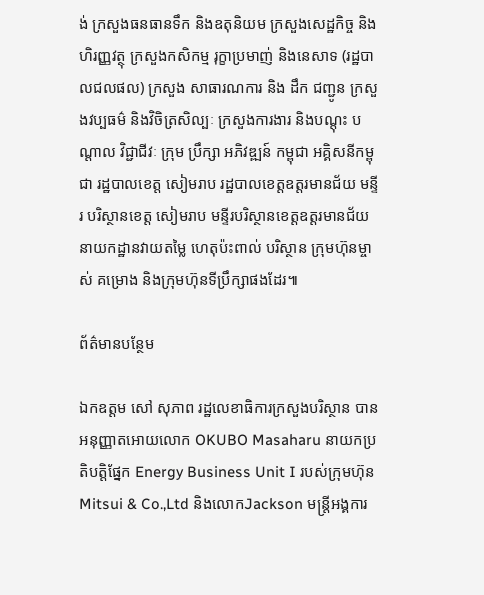ង់ ក្រសួងធនធានទឹក និងឧតុនិយម ក្រសួងសេដ្ឋកិច្ច និងហិរញ្ញវត្ថុ ក្រសួងកសិកម្ម រុក្ខាប្រមាញ់ និងនេសាទ (រដ្ឋបាលជលផល) ក្រសួង សាធារណការ និង ដឹក ជញ្ជូន ក្រសួងវប្បធម៌ និងវិចិត្រសិល្បៈ ក្រសួងការងារ និងបណ្តុះ បណ្តាល វិជ្ជាជីវៈ ក្រុម ប្រឹក្សា អភិវឌ្ឍន៍ កម្ពុជា អគ្គិសនីកម្ពុជា រដ្ឋបាលខេត្ត សៀមរាប រដ្ឋបាលខេត្តឧត្តរមានជ័យ មន្ទីរ បរិស្ថានខេត្ត សៀមរាប មន្ទីរបរិស្ថានខេត្តឧត្តរមានជ័យ នាយកដ្ឋានវាយតម្លៃ ហេតុប៉ះពាល់ បរិស្ថាន ក្រុមហ៊ុនម្ចាស់ គម្រោង និងក្រុមហ៊ុនទីប្រឹក្សាផងដែរ៕

ព័ត៌មានបន្ថែម

ឯកឧត្ដម សៅ សុភាព រដ្ឋលេខាធិការក្រសួងបរិស្ថាន បានអនុញ្ញាតអោយលោក OKUBO Masaharu នាយកប្រតិបត្តិផ្នែក Energy Business Unit I របស់ក្រុមហ៊ុន Mitsui & Co.,Ltd និងលោកJackson មន្ត្រីអង្គការ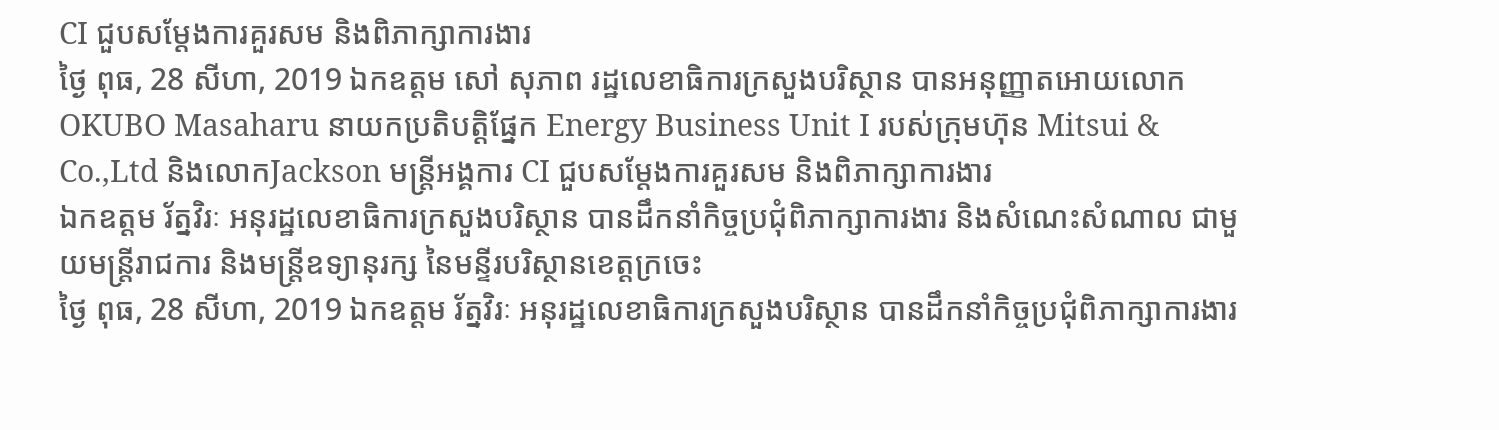CI ជួបសម្តែងការគួរសម និងពិភាក្សាការងារ
ថ្ងៃ ពុធ, 28 សីហា, 2019 ឯកឧត្ដម សៅ សុភាព រដ្ឋលេខាធិការក្រសួងបរិស្ថាន បានអនុញ្ញាតអោយលោក OKUBO Masaharu នាយកប្រតិបត្តិផ្នែក Energy Business Unit I របស់ក្រុមហ៊ុន Mitsui & Co.,Ltd និងលោកJackson មន្ត្រីអង្គការ CI ជួបសម្តែងការគួរសម និងពិភាក្សាការងារ
ឯកឧត្តម រ័ត្នវិរៈ អនុរដ្ឋលេខាធិការក្រសួងបរិស្ថាន បានដឹកនាំកិច្ចប្រជុំពិភាក្សាការងារ និងសំណេះសំណាល ជាមួយមន្ត្រីរាជការ និងមន្ត្រីឧទ្យានុរក្ស នៃមន្ទីរបរិស្ថានខេត្តក្រចេះ
ថ្ងៃ ពុធ, 28 សីហា, 2019 ឯកឧត្តម រ័ត្នវិរៈ អនុរដ្ឋលេខាធិការក្រសួងបរិស្ថាន បានដឹកនាំកិច្ចប្រជុំពិភាក្សាការងារ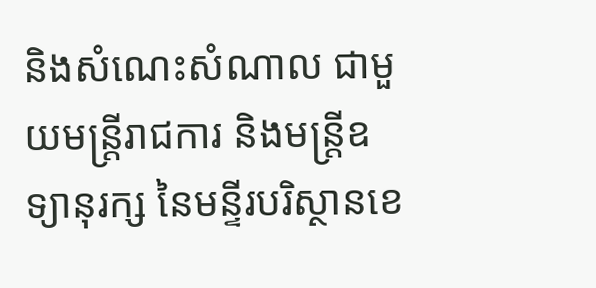និងសំណេះសំណាល ជាមួយមន្ត្រីរាជការ និងមន្ត្រីឧទ្យានុរក្ស នៃមន្ទីរបរិស្ថានខេ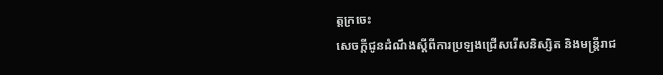ត្តក្រចេះ
សេចក្តីជូនដំណឹងស្តីពីការប្រឡងជ្រើសរើសនិស្សិត និងមន្ត្រីរាជ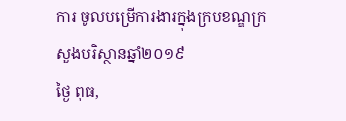ការ ចូលបម្រើការងារក្នុងក្របខណ្ឌក្រសួងបរិស្ថានឆ្នាំ២០១៩
ថ្ងៃ ពុធ,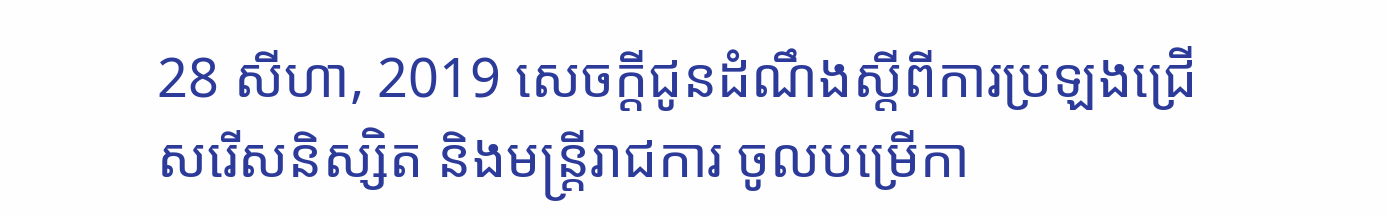28 សីហា, 2019 សេចក្តីជូនដំណឹងស្តីពីការប្រឡងជ្រើសរើសនិស្សិត និងមន្ត្រីរាជការ ចូលបម្រើកា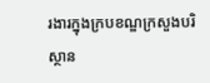រងារក្នុងក្របខណ្ឌក្រសួងបរិស្ថាន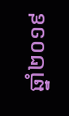ឆ្នាំ២០១៩